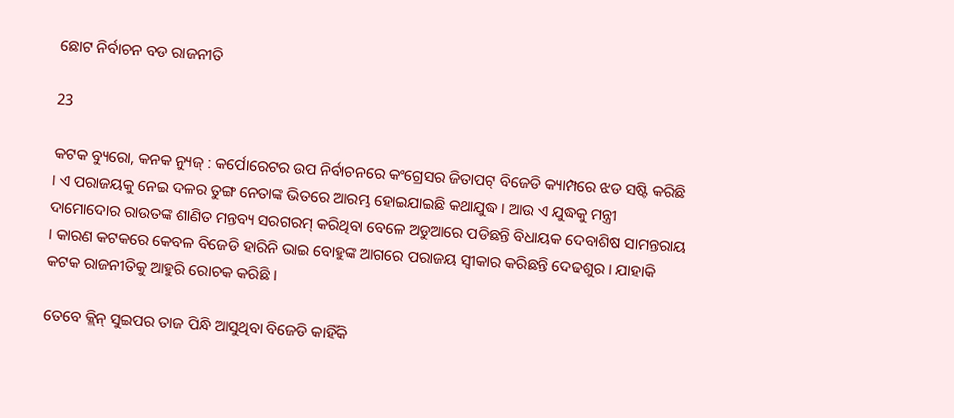ଛୋଟ ନିର୍ବାଚନ ବଡ ରାଜନୀତି

23

କଟକ ବ୍ୟୁରୋ, କନକ ନ୍ୟୁଜ୍ : କର୍ପୋରେଟର ଉପ ନିର୍ବାଚନରେ କଂଗ୍ରେସର ଜିତାପଟ୍ ବିଜେଡି କ୍ୟାମ୍ପରେ ଝଡ ସଷ୍ଟି କରିଛି । ଏ ପରାଜୟକୁ ନେଇ ଦଳର ତୁଙ୍ଗ ନେତାଙ୍କ ଭିତରେ ଆରମ୍ଭ ହୋଇଯାଇଛି କଥାଯୁଦ୍ଧ । ଆଉ ଏ ଯୁଦ୍ଧକୁ ମନ୍ତ୍ରୀ ଦାମୋଦୋର ରାଉତଙ୍କ ଶାଣିତ ମନ୍ତବ୍ୟ ସରଗରମ୍ କରିଥିବା ବେଳେ ଅଡୁଆରେ ପଡିଛନ୍ତି ବିଧାୟକ ଦେବାଶିଷ ସାମନ୍ତରାୟ । କାରଣ କଟକରେ କେବଳ ବିଜେଡି ହାରିନି ଭାଇ ବୋହୁଙ୍କ ଆଗରେ ପରାଜୟ ସ୍ୱୀକାର କରିଛନ୍ତି ଦେଢଶୁର । ଯାହାକି କଟକ ରାଜନୀତିକୁ ଆହୁରି ରୋଚକ କରିଛି ।

ତେବେ କ୍ଲିନ୍ ସୁଇପର ତାଜ ପିନ୍ଧି ଆସୁଥିବା ବିଜେଡି କାହିଁକି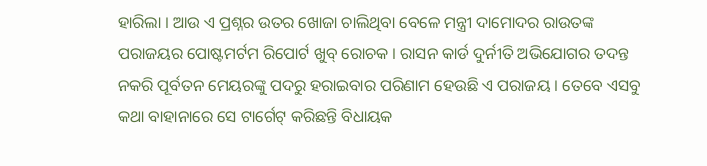ହାରିଲା । ଆଉ ଏ ପ୍ରଶ୍ନର ଉତର ଖୋଜା ଚାଲିଥିବା ବେଳେ ମନ୍ତ୍ରୀ ଦାମୋଦର ରାଉତଙ୍କ ପରାଜୟର ପୋଷ୍ଟମର୍ଟମ ରିପୋର୍ଟ ଖୁବ୍ ରୋଚକ । ରାସନ କାର୍ଡ ଦୁର୍ନୀତି ଅଭିଯୋଗର ତଦନ୍ତ ନକରି ପୂର୍ବତନ ମେୟରଙ୍କୁ ପଦରୁ ହରାଇବାର ପରିଣାମ ହେଉଛି ଏ ପରାଜୟ । ତେବେ ଏସବୁ କଥା ବାହାନାରେ ସେ ଟାର୍ଗେଟ୍ କରିଛନ୍ତି ବିଧାୟକ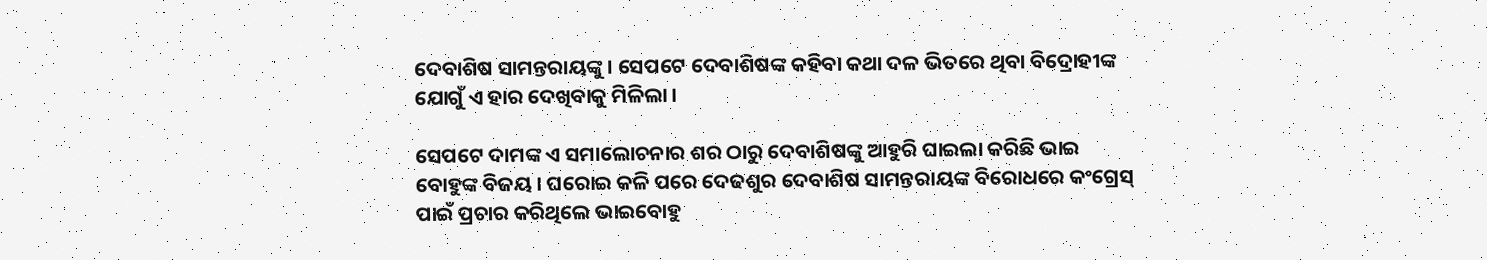ଦେବାଶିଷ ସାମନ୍ତରାୟଙ୍କୁ । ସେପଟେ ଦେବାଶିଷଙ୍କ କହିବା କଥା ଦଳ ଭିତରେ ଥିବା ବିଦ୍ରୋହୀଙ୍କ ଯୋଗୁଁ ଏ ହାର ଦେଖିବାକୁ ମିଳିଲା ।

ସେପଟେ ଦାମଙ୍କ ଏ ସମାଲୋଚନାର ଶର ଠାରୁ ଦେବାଶିଷଙ୍କୁ ଆହୁରି ଘାଇଲା କରିଛି ଭାଇ ବୋହୁଙ୍କ ବିଜୟ । ଘରୋଇ କଳି ପରେ ଦେଢଶୁର ଦେବାଶିଷ ସାମନ୍ତରାୟଙ୍କ ବିରୋଧରେ କଂଗ୍ରେସ୍ ପାଇଁ ପ୍ରଚାର କରିଥିଲେ ଭାଇବୋହୁ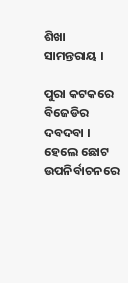ଶିଖା ସାମନ୍ତରାୟ ।

ପୁରା କଟକରେ ବିଜେଡିର ଦବଦବା । ହେଲେ ଛୋଟ ଉପନିର୍ବାଚନରେ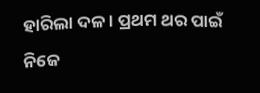ହାରିଲା ଦଳ । ପ୍ରଥମ ଥର ପାଇଁ ନିଜେ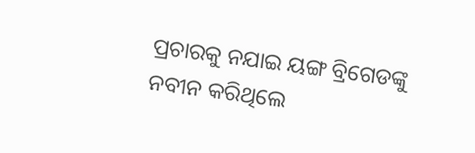ପ୍ରଚାରକୁ ନଯାଇ ୟଙ୍ଗ ବ୍ରିଗେଡଙ୍କୁ ନବୀନ କରିଥିଲେ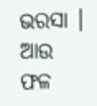ଭରସା । ଆଉ ଫଳ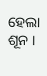ହେଲା ଶୂନ ।